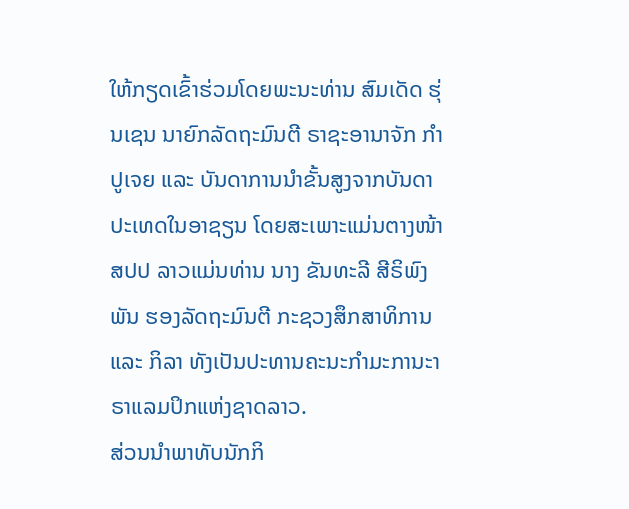ໃຫ້ກຽດເຂົ້າຮ່ວມໂດຍພະນະທ່ານ ສົມເດັດ ຮຸ່ນເຊນ ນາຍົກລັດຖະມົນຕີ ຣາຊະອານາຈັກ ກຳປູເຈຍ ແລະ ບັນດາການນຳຂັ້ນສູງຈາກບັນດາປະເທດໃນອາຊຽນ ໂດຍສະເພາະແມ່ນຕາງໜ້າສປປ ລາວແມ່ນທ່ານ ນາງ ຂັນທະລີ ສີຣິພົງພັນ ຮອງລັດຖະມົນຕີ ກະຊວງສຶກສາທິການ ແລະ ກິລາ ທັງເປັນປະທານຄະນະກຳມະການະາຣາແລມປິກແຫ່ງຊາດລາວ.
ສ່ວນນຳພາທັບນັກກິ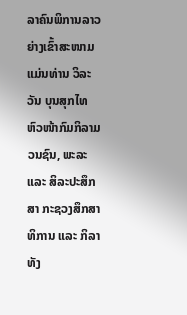ລາຄົນພິການລາວຍ່າງເຂົ້າສະໜາມແມ່ນທ່ານ ວິລະວັນ ບຸນສຸກໄທ ຫົວໜ້າກົມກິລາມວນຊົນ, ພະລະ ແລະ ສິລະປະສຶກສາ ກະຊວງສຶກສາທິການ ແລະ ກິລາ ທັງ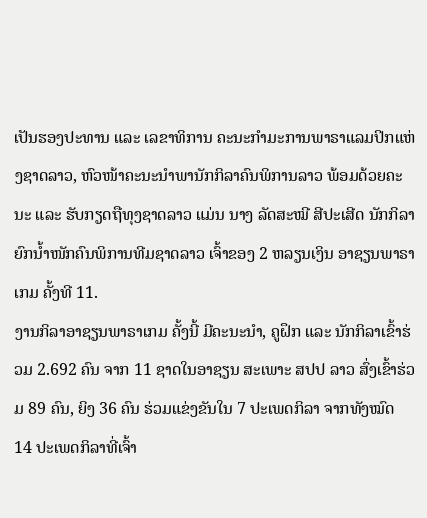ເປັນຮອງປະທານ ແລະ ເລຂາທິການ ຄະນະກຳມະການພາຣາແລມປິກແຫ່ງຊາດລາວ, ຫົວໜ້າຄະນະນຳພານັກກິລາຄົນພິການລາວ ພ້ອມດ້ວຍຄະນະ ແລະ ຮັບກຽດຖືທຸງຊາດລາວ ແມ່ນ ນາງ ລັດສະໝີ ສີປະເສີດ ນັກກິລາຍົກນໍ້າໜັກຄົນພິການທີມຊາດລາວ ເຈົ້າຂອງ 2 ຫລຽນເງິນ ອາຊຽນພາຣາເກມ ຄັ້ງທີ 11.
ງານກິລາອາຊຽນພາຣາເກມ ຄັ້ງນີ້ ມີຄະນະນຳ, ຄູຝຶກ ແລະ ນັກກິລາເຂົ້າຮ່ວມ 2.692 ຄົນ ຈາກ 11 ຊາດໃນອາຊຽນ ສະເພາະ ສປປ ລາວ ສົ່ງເຂົ້າຮ່ວມ 89 ຄົນ, ຍິງ 36 ຄົນ ຮ່ວມແຂ່ງຂັນໃນ 7 ປະເພດກິລາ ຈາກທັງໝົດ 14 ປະເພດກິລາທີ່ເຈົ້າ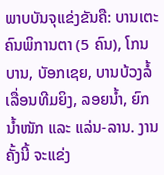ພາບບັນຈຸແຂ່ງຂັນຄື: ບານເຕະຄົນພິການຕາ (5 ຄົນ), ໂກນບານ, ບັອກເຊຍ, ບານບ້ວງລໍ້ເລື່ອນທີມຍິງ, ລອຍນໍ້າ, ຍົກນໍ້າໜັກ ແລະ ແລ່ນ-ລານ. ງານຄັ້ງນີ້ ຈະແຂ່ງ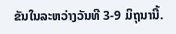ຂັນໃນລະຫວ່າງວັນທີ 3-9 ມິຖຸນານີ້.